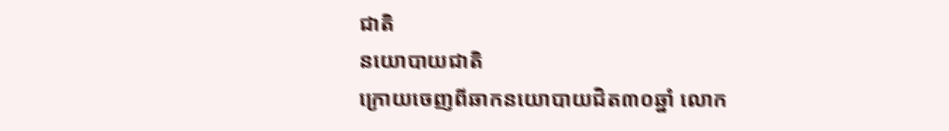ជាតិ
នយោបាយជាតិ
ក្រោយចេញពីឆាកនយោបាយជិត៣០ឆ្នាំ លោក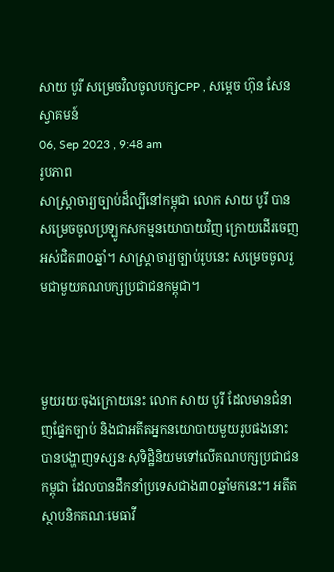សាយ បូរី សម្រេចវិលចូលបក្សCPP , សម្ដេច ហ៊ុន សែន ស្វាគមន៍
06, Sep 2023 , 9:48 am
រូបភាព
សាស្រ្តាចារ្យច្បាប់ដ៏ល្បីនៅកម្ពុជា លោក សាយ បូរី បានសម្រេចចូលប្រឡូកសកម្មនយោបាយវិញ ក្រោយដើរចេញអស់ជិត៣០ឆ្នាំ។ សាស្រ្តាចារ្យច្បាប់រូបនេះ សម្រេចចូលរួមជាមួយគណបក្សប្រជាជនកម្ពុជា។



មួយរយៈចុងក្រោយនេះ លោក សាយ បូរី ដែលមានជំនាញផ្នែកច្បាប់ និងជាអតីតអ្នកនយោបាយមួយរូបផងនោះ បានបង្ហាញទស្សនៈសុទិដ្ឋិនិយមទៅលើគណបក្សប្រជាជនកម្ពុជា ដែលបានដឹកនាំប្រទេសជាង៣០ឆ្នាំមកនេះ។ អតីតស្ថាបនិកគណៈមេធាវី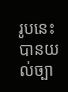រូបនេះ បានយល់ច្បា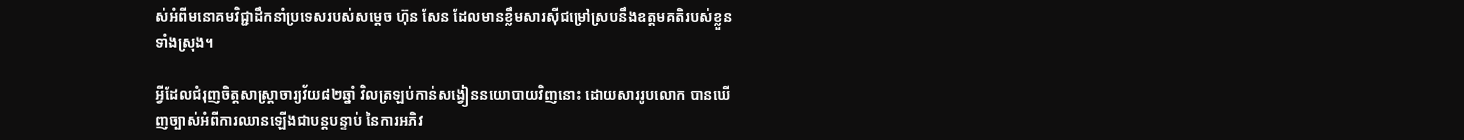ស់អំពីមនោគមវិជ្ជាដឹកនាំប្រទេសរបស់សម្តេច ហ៊ុន សែន ដែលមានខ្លឹមសារស៊ីជម្រៅស្របនឹងឧត្តមគតិរបស់ខ្លួនទាំងស្រុង។

អ្វីដែលជំរុញចិត្តសាស្រ្តាចារ្យវ័យ៨២ឆ្នាំ វិលត្រឡប់កាន់សង្វៀននយោបាយវិញនោះ ដោយសាររូបលោក បានឃើញច្បាស់អំពីការឈានឡើងជាបន្តបន្ទាប់ នៃការអភិវ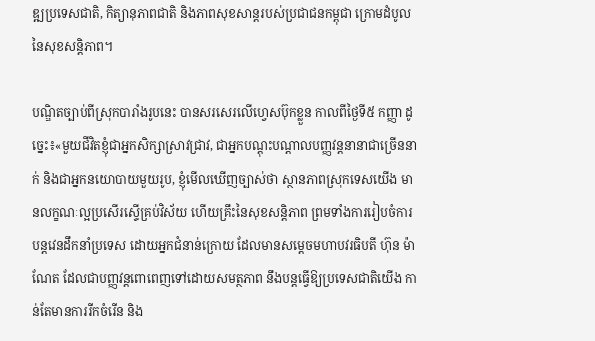ឌ្ឍប្រទេសជាតិ, កិត្យានុភាពជាតិ និងភាពសុខសាន្តរបស់ប្រជាជនកម្ពុជា ក្រោមដំបូលនៃសុខសន្តិភាព។

បណ្ឌិតច្បាប់ពីស្រុកបារាំងរូបនេះ បានសរសេរលើហ្វេសប៊ុកខ្លួន កាលពីថ្ងៃទី៥ កញ្ញា ដូច្នេះ៖«មួយជីវិតខ្ញុំជាអ្នកសិក្សាស្រាវជ្រាវ, ជាអ្នកបណ្តុះបណ្តាលបញ្ញវន្តនានាជាច្រើននាក់ និងជាអ្នកនយោបាយមួយរូប, ខ្ញុំមើលឃើញច្បាស់ថា ស្ថានភាពស្រុកទេសយើង មានលក្ខណៈល្អប្រសើរស្ទើគ្រប់វិស័យ ហើយគ្រឹះនៃសុខសន្តិភាព ព្រមទាំងការរៀបចំការបន្តវេនដឹកនាំប្រទេស ដោយអ្នកជំនាន់ក្រោយ ដែលមានសម្តេចមហាបវរធិបតី ហ៊ុន ម៉ាណែត ដែលជាបញ្ញវន្តពោពេញទៅដោយសមត្ថភាព នឹងបន្តធ្វើឱ្យប្រទេសជាតិយើង កាន់តែមានការរីកចំរើន និង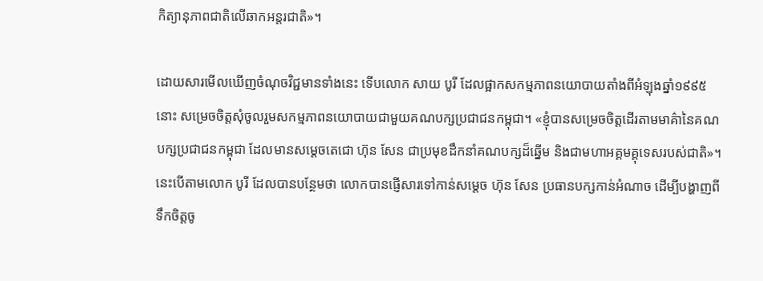កិត្យានុភាពជាតិលើឆាកអន្តរជាតិ»។

ដោយសារមើលឃើញចំណុចវិជ្ជមានទាំងនេះ ទើបលោក សាយ បូរី ដែលផ្អាកសកម្មភាពនយោបាយតាំងពីអំឡុងឆ្នាំ១៩៩៥ នោះ សម្រេចចិត្តសុំចូលរួមសកម្មភាពនយោបាយជាមួយគណបក្សប្រជាជនកម្ពុជា។ «ខ្ញុំបានសម្រេចចិត្តដើរតាមមាគ៌ានៃគណបក្សប្រជាជនកម្ពុជា ដែលមានសម្តេចតេជោ ហ៊ុន សែន ជាប្រមុខដឹកនាំគណបក្សដ៏ឆ្នើម និងជាមហាអគ្គមគ្គុទេសរបស់ជាតិ»។ នេះបើតាមលោក បូរី ដែលបានបន្ថែមថា លោកបានផ្ញើសារទៅកាន់សម្ដេច ហ៊ុន សែន ប្រធានបក្សកាន់អំណាច ដើម្បីបង្ហាញពីទឹកចិត្តចូ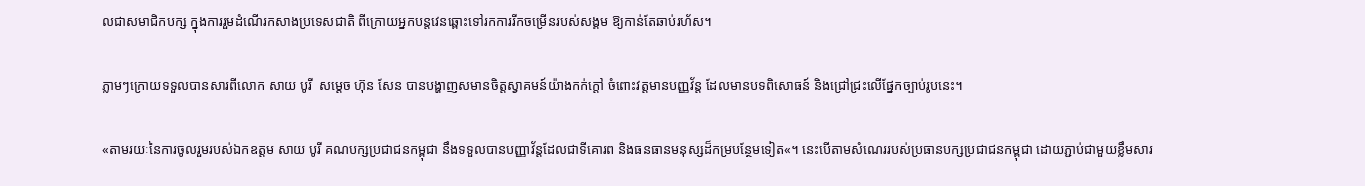លជាសមាជិកបក្ស ក្នុងការរួមដំណើរកសាងប្រទេសជាតិ ពីក្រោយអ្នកបន្តវេនឆ្ពោះទៅរកការរីកចម្រើនរបស់សង្គម ឱ្យកាន់តែឆាប់រហ័ស។

ភ្លាមៗក្រោយទទួលបានសារពីលោក សាយ បូរី  សម្ដេច ហ៊ុន សែន បានបង្ហាញសមានចិត្តស្វាគមន៍យ៉ាងកក់ក្តៅ ចំពោះវត្តមានបញ្ញវ័ន្ត ដែលមានបទពិសោធន៍ និងជ្រៅជ្រះលើផ្នែកច្បាប់រូបនេះ។

«តាមរយៈនៃការចូលរួមរបស់ឯកឧត្តម សាយ បូរី គណបក្សប្រជាជនកម្ពុជា នឹងទទួលបានបញ្ញាវ័ន្តដែលជាទីគោរព និងធនធានមនុស្សដ៏កម្របន្ថែមទៀត«។ នេះបើតាមសំណេររបស់ប្រធានបក្សប្រជាជនកម្ពុជា ដោយភ្ជាប់ជាមួយខ្លឹមសារ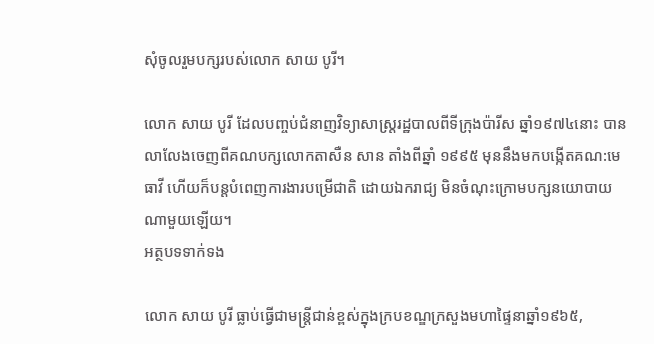សុំចូលរួមបក្សរបស់លោក សាយ បូរី។

លោក សាយ បូរី ដែលបញ្ចប់ជំនាញវិទ្យាសាស្ត្ររដ្ឋបាលពីទីក្រុងប៉ារីស ឆ្នាំ១៩៧៤នោះ បានលាលែងចេញពីគណបក្សលោកតាសឺន សាន តាំងពីឆ្នាំ ១៩៩៥ មុននឹងមកបង្កើតគណ:មេធាវី ហើយក៏បន្តបំពេញការងារបម្រើជាតិ ដោយឯករាជ្យ មិនចំណុះក្រោមបក្សនយោបាយណាមួយឡើយ។
អត្ថបទទាក់ទង

លោក សាយ បូរី ធ្លាប់ធ្វើជាមន្ត្រីជាន់ខ្ពស់ក្នុងក្របខណ្ឌក្រសួងមហាផ្ទៃនាឆ្នាំ១៩៦៥,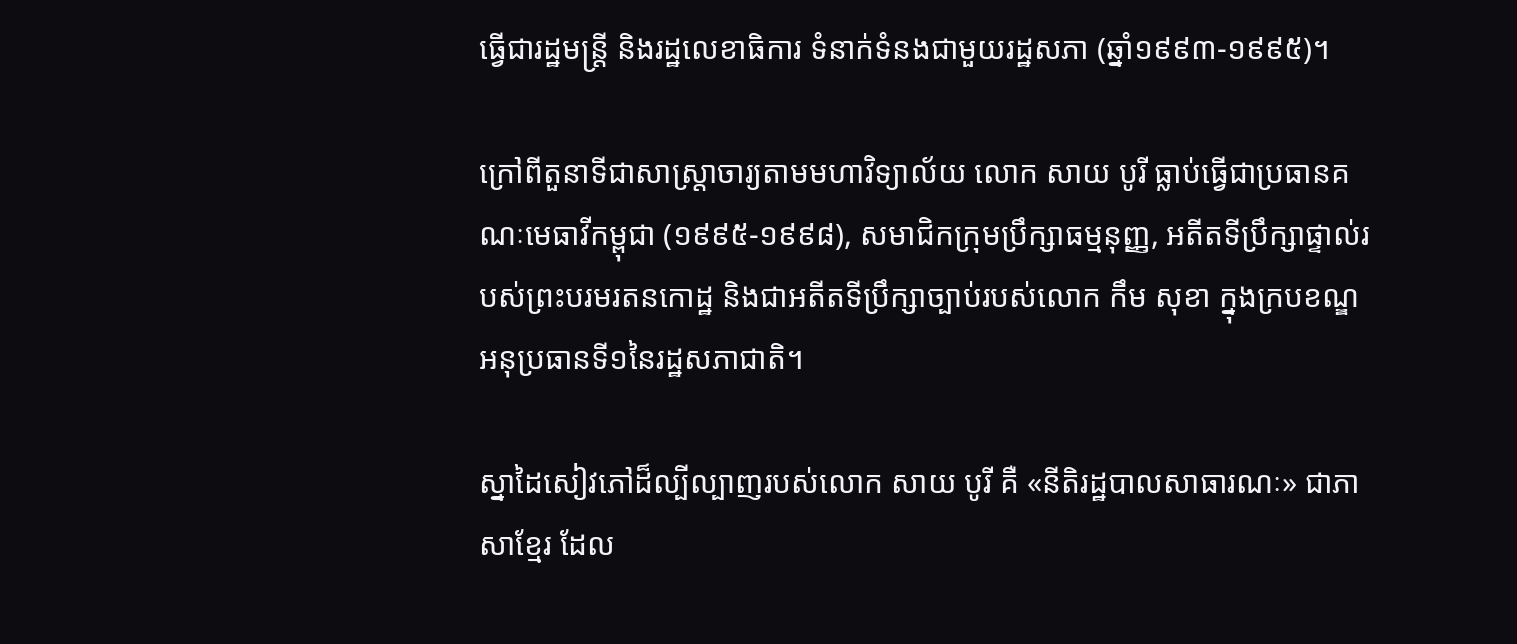ធ្វើជារដ្ឋមន្ត្រី និងរដ្ឋលេខាធិការ ទំនាក់ទំនងជាមួយរដ្ឋសភា (ឆ្នាំ១៩៩៣-១៩៩៥)។

ក្រៅពីតួនាទីជាសាស្ត្រាចារ្យតាមមហាវិទ្យាល័យ លោក សាយ បូរី ធ្លាប់ធ្វើជាប្រធានគណៈមេធាវីកម្ពុជា (១៩៩៥-១៩៩៨), សមាជិកក្រុមប្រឹក្សាធម្មនុញ្ញ, អតីតទីប្រឹក្សាផ្ទាល់របស់ព្រះបរមរតនកោដ្ឋ និងជាអតីតទីប្រឹក្សាច្បាប់របស់លោក កឹម សុខា ក្នុងក្របខណ្ឌអនុប្រធានទី១នៃរដ្ឋសភាជាតិ។

ស្នាដៃសៀវភៅដ៏ល្បីល្បាញរបស់លោក សាយ បូរី គឺ «នីតិរដ្ឋបាលសាធារណៈ» ជាភាសាខ្មែរ ដែល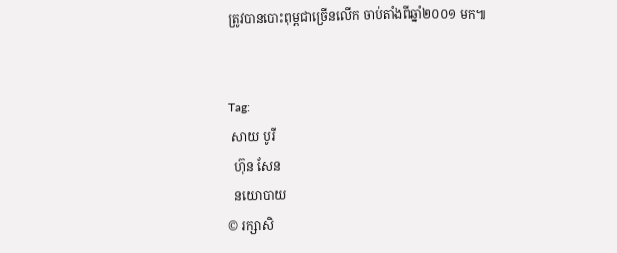ត្រូវបានបោះពុម្ពជាច្រើនលើក ចាប់តាំងពីឆ្នាំ២០០១ មក៕


Tag:
 សាយ បូរី
  ហ៊ុន សែន
  នយោបាយ
© រក្សាសិ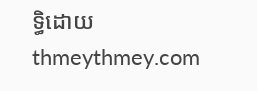ទ្ធិដោយ thmeythmey.com